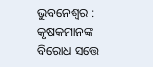ଭୁବନେଶ୍ୱର : କୃଷକମାନଙ୍କ ବିରୋଧ ସତ୍ତେ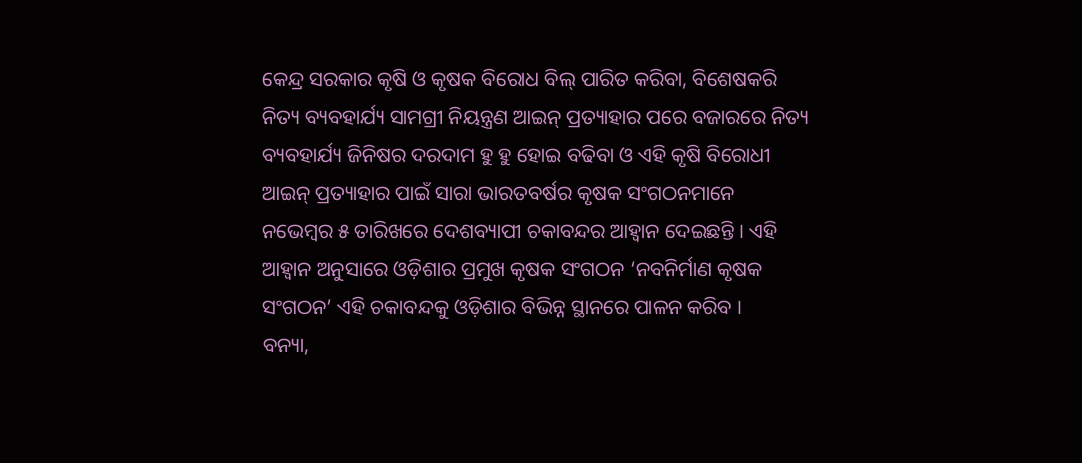କେନ୍ଦ୍ର ସରକାର କୃଷି ଓ କୃଷକ ବିରୋଧ ବିଲ୍ ପାରିତ କରିବା, ବିଶେଷକରି ନିତ୍ୟ ବ୍ୟବହାର୍ଯ୍ୟ ସାମଗ୍ରୀ ନିୟନ୍ତ୍ରଣ ଆଇନ୍ ପ୍ରତ୍ୟାହାର ପରେ ବଜାରରେ ନିତ୍ୟ ବ୍ୟବହାର୍ଯ୍ୟ ଜିନିଷର ଦରଦାମ ହୁ ହୁ ହୋଇ ବଢିବା ଓ ଏହି କୃଷି ବିରୋଧୀ ଆଇନ୍ ପ୍ରତ୍ୟାହାର ପାଇଁ ସାରା ଭାରତବର୍ଷର କୃଷକ ସଂଗଠନମାନେ ନଭେମ୍ବର ୫ ତାରିଖରେ ଦେଶବ୍ୟାପୀ ଚକାବନ୍ଦର ଆହ୍ବାନ ଦେଇଛନ୍ତି । ଏହି ଆହ୍ବାନ ଅନୁସାରେ ଓଡ଼ିଶାର ପ୍ରମୁଖ କୃଷକ ସଂଗଠନ ‘ନବନିର୍ମାଣ କୃଷକ ସଂଗଠନ’ ଏହି ଚକାବନ୍ଦକୁ ଓଡ଼ିଶାର ବିଭିନ୍ନ ସ୍ଥାନରେ ପାଳନ କରିବ ।
ବନ୍ୟା,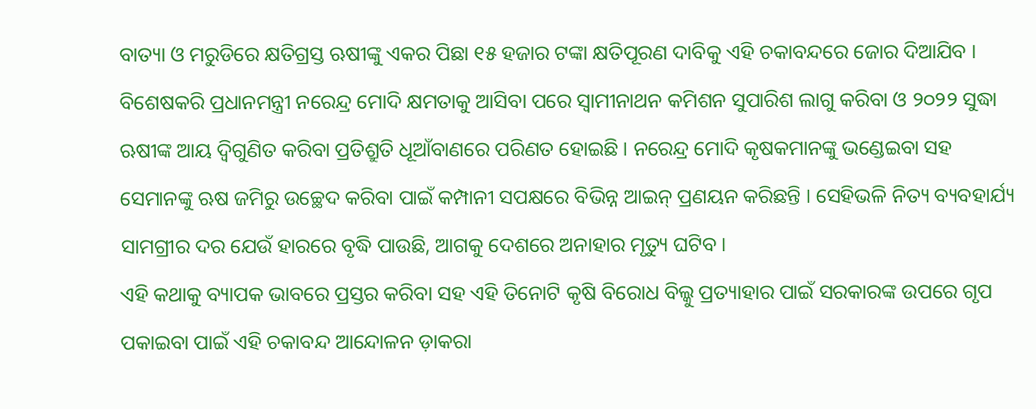ବାତ୍ୟା ଓ ମରୁଡିରେ କ୍ଷତିଗ୍ରସ୍ତ ଋଷୀଙ୍କୁ ଏକର ପିଛା ୧୫ ହଜାର ଟଙ୍କା କ୍ଷତିପୂରଣ ଦାବିକୁ ଏହି ଚକାବନ୍ଦରେ ଜୋର ଦିଆଯିବ । ବିଶେଷକରି ପ୍ରଧାନମନ୍ତ୍ରୀ ନରେନ୍ଦ୍ର ମୋଦି କ୍ଷମତାକୁ ଆସିବା ପରେ ସ୍ୱାମୀନାଥନ କମିଶନ ସୁପାରିଶ ଲାଗୁ କରିବା ଓ ୨୦୨୨ ସୁଦ୍ଧା ଋଷୀଙ୍କ ଆୟ ଦ୍ବିଗୁଣିତ କରିବା ପ୍ରତିଶ୍ରୁତି ଧୂଆଁବାଣରେ ପରିଣତ ହୋଇଛି । ନରେନ୍ଦ୍ର ମୋଦି କୃଷକମାନଙ୍କୁ ଭଣ୍ଡେଇବା ସହ ସେମାନଙ୍କୁ ଋଷ ଜମିରୁ ଉଚ୍ଛେଦ କରିବା ପାଇଁ କମ୍ପାନୀ ସପକ୍ଷରେ ବିଭିନ୍ନ ଆଇନ୍ ପ୍ରଣୟନ କରିଛନ୍ତି । ସେହିଭଳି ନିତ୍ୟ ବ୍ୟବହାର୍ଯ୍ୟ ସାମଗ୍ରୀର ଦର ଯେଉଁ ହାରରେ ବୃଦ୍ଧି ପାଉଛି, ଆଗକୁ ଦେଶରେ ଅନାହାର ମୃତ୍ୟୁ ଘଟିବ ।
ଏହି କଥାକୁ ବ୍ୟାପକ ଭାବରେ ପ୍ରସ୍ତର କରିବା ସହ ଏହି ତିନୋଟି କୃଷି ବିରୋଧ ବିଲ୍କୁ ପ୍ରତ୍ୟାହାର ପାଇଁ ସରକାରଙ୍କ ଉପରେ ଗୃପ ପକାଇବା ପାଇଁ ଏହି ଚକାବନ୍ଦ ଆନ୍ଦୋଳନ ଡ଼ାକରା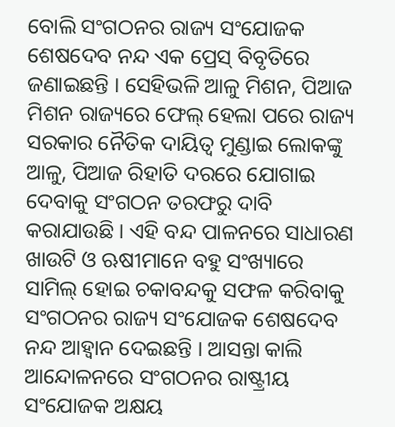ବୋଲି ସଂଗଠନର ରାଜ୍ୟ ସଂଯୋଜକ ଶେଷଦେବ ନନ୍ଦ ଏକ ପ୍ରେସ୍ ବିବୃତିରେ ଜଣାଇଛନ୍ତି । ସେହିଭଳି ଆଳୁ ମିଶନ, ପିଆଜ ମିଶନ ରାଜ୍ୟରେ ଫେଲ୍ ହେଲା ପରେ ରାଜ୍ୟ ସରକାର ନୈତିକ ଦାୟିତ୍ଵ ମୁଣ୍ଡାଇ ଲୋକଙ୍କୁ ଆଳୁ, ପିଆଜ ରିହାତି ଦରରେ ଯୋଗାଇ ଦେବାକୁ ସଂଗଠନ ତରଫରୁ ଦାବି କରାଯାଉଛି । ଏହି ବନ୍ଦ ପାଳନରେ ସାଧାରଣ ଖାଉଟି ଓ ଋଷୀମାନେ ବହୁ ସଂଖ୍ୟାରେ ସାମିଲ୍ ହୋଇ ଚକାବନ୍ଦକୁ ସଫଳ କରିବାକୁ ସଂଗଠନର ରାଜ୍ୟ ସଂଯୋଜକ ଶେଷଦେବ ନନ୍ଦ ଆହ୍ବାନ ଦେଇଛନ୍ତି । ଆସନ୍ତା କାଲି ଆନ୍ଦୋଳନରେ ସଂଗଠନର ରାଷ୍ଟ୍ରୀୟ ସଂଯୋଜକ ଅକ୍ଷୟ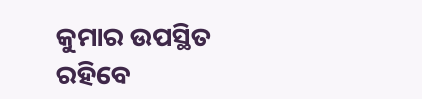କୁମାର ଉପସ୍ଥିତ ରହିବେ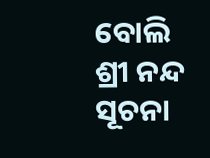ବୋଲି ଶ୍ରୀ ନନ୍ଦ ସୂଚନା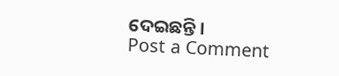ଦେଇଛନ୍ତି ।
Post a Comment